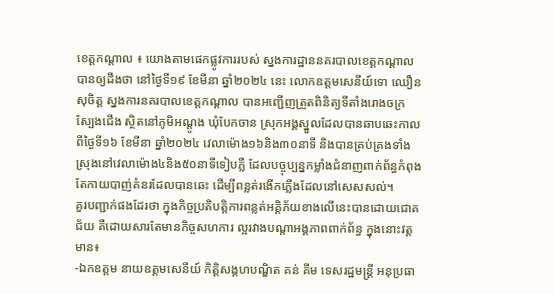ខេត្តកណ្តាល ៖ យោងតាមផេកផ្លូវការរបស់ ស្នងការដ្ឋាននគរបាលខេត្តកណ្តាល បានឲ្យដឹងថា នៅថ្ងៃទី១៩ ខែមីនា ឆ្នាំ២០២៤ នេះ លោកឧត្តមសេនីយ៍ទោ ឈឿន សុចិត្ត ស្នងការនគរបាលខេត្តកណ្តាល បានអញ្ជើញត្រួតពិនិត្យទីតាំងរោងចក្រស្បែងជើង ស្ថិតនៅភូមិអណ្តូង ឃុំបែកចាន ស្រុកអង្គស្នួលដែលបានឆាបឆេះកាល ពីថ្ងៃទី១៦ ខែមីនា ឆ្នាំ២០២៤ វេលាម៉ោង១៦និង៣០នាទី និងបានគ្រប់គ្រងទាំងស្រុងនៅវេលាម៉ោង៤និង៥០នាទីទៀបភ្លឺ ដែលបច្ចុប្បន្នកម្លាំងជំនាញពាក់ព័ន្ធកំពុងតែកាយបាញ់គំនរដែលបានឆេះ ដើម្បីពន្លត់រងើកភ្លើងដែលនៅសេសសល់។
គួរបញ្ជាក់ផងដែរថា ក្នុងកិច្ចប្រតិបត្តិការពន្លត់អគ្គិភ័យខាងលើនេះបានដោយជោគជ័យ គឺដោយសារតែមានកិច្ចសហការ ល្អរវាងបណ្តាអង្គភាពពាក់ព័ន្ធ ក្នុងនោះវត្តមាន៖
-ឯកឧត្តម នាយឧត្តមសេនីយ៍ កិត្តិសង្គហបណ្ឌិត គន់ គីម ទេសរដ្ឋមន្ត្រី អនុប្រធា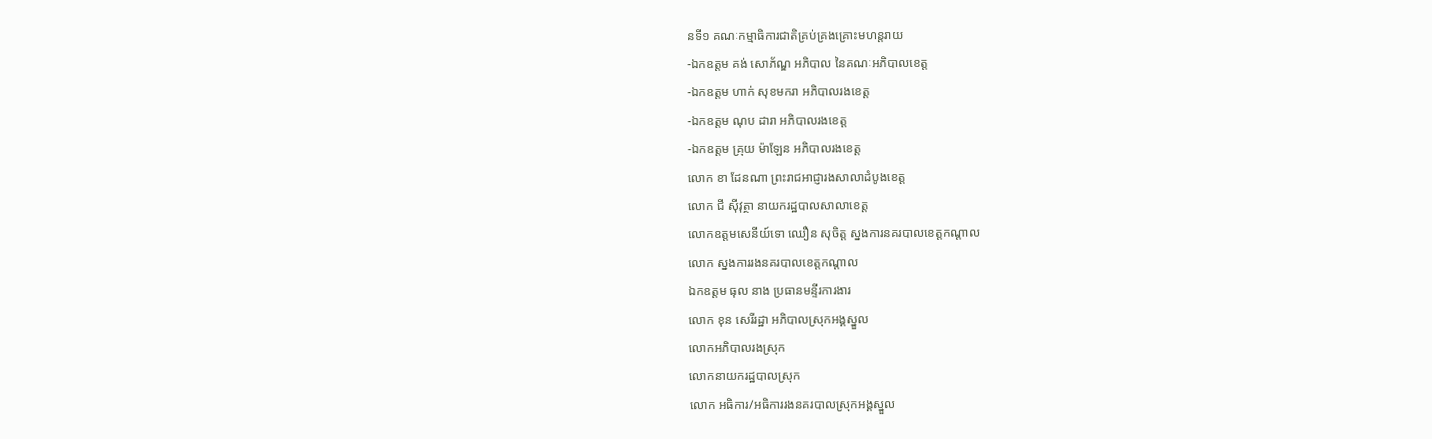នទី១ គណៈកម្មាធិការជាតិគ្រប់គ្រងគ្រោះមហន្តរាយ
-ឯកឧត្តម គង់ សោភ័ណ្ឌ អភិបាល នៃគណៈអភិបាលខេត្ត
-ឯកឧត្តម ហាក់ សុខមករា អភិបាលរងខេត្ត
-ឯកឧត្តម ណុប ដារា អភិបាលរងខេត្ត
-ឯកឧត្តម គ្រុយ ម៉ាឡែន អភិបាលរងខេត្ត
លោក ខា ដែនណា ព្រះរាជអាជ្ញារងសាលាដំបូងខេត្ត
លោក ជី ស៊ីវុត្ថា នាយករដ្ឋបាលសាលាខេត្ត
លោកឧត្តមសេនីយ៍ទោ ឈឿន សុចិត្ត ស្នងការនគរបាលខេត្តកណ្តាល
លោក ស្នងការរងនគរបាលខេត្តកណ្តាល
ឯកឧត្តម ធុល នាង ប្រធានមន្ទីរការងារ
លោក ខុន សេរីរដ្ឋា អភិបាលស្រុកអង្គស្នួល
លោកអភិបាលរងស្រុក
លោកនាយករដ្ឋបាលស្រុក
លោក អធិការ/អធិការរងនគរបាលស្រុកអង្គស្នួល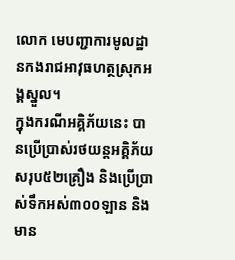លោក មេបញ្ជាការមូលដ្ឋានកងរាជអាវុធហត្ថស្រុកអង្គស្នួល។
ក្នុងករណីអគ្គិភ័យនេះ បានប្រើប្រាស់រថយន្តអគ្គិភ័យសរុប៥២គ្រឿង និងប្រើប្រាស់ទឹកអស់៣០០ឡាន និងមាន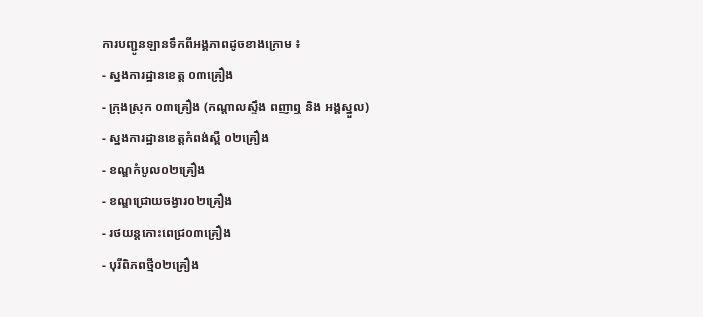ការបញ្ជូនឡានទឹកពីអង្គភាពដូចខាងក្រោម ៖
- ស្នងការដ្ឋានខេត្ត ០៣គ្រឿង
- ក្រុងស្រុក ០៣គ្រឿង (កណ្តាលស្ទឹង ពញាឮ និង អង្គស្នួល)
- ស្នងការដ្ឋានខេត្តកំពង់ស្ពឺ ០២គ្រឿង
- ខណ្ឌកំបូល០២គ្រឿង
- ខណ្ឌជ្រោយចង្វារ០២គ្រឿង
- រថយន្តកោះពេជ្រ០៣គ្រឿង
- បុរីពិភពថ្មី០២គ្រឿង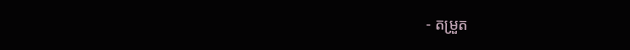- តម្រួត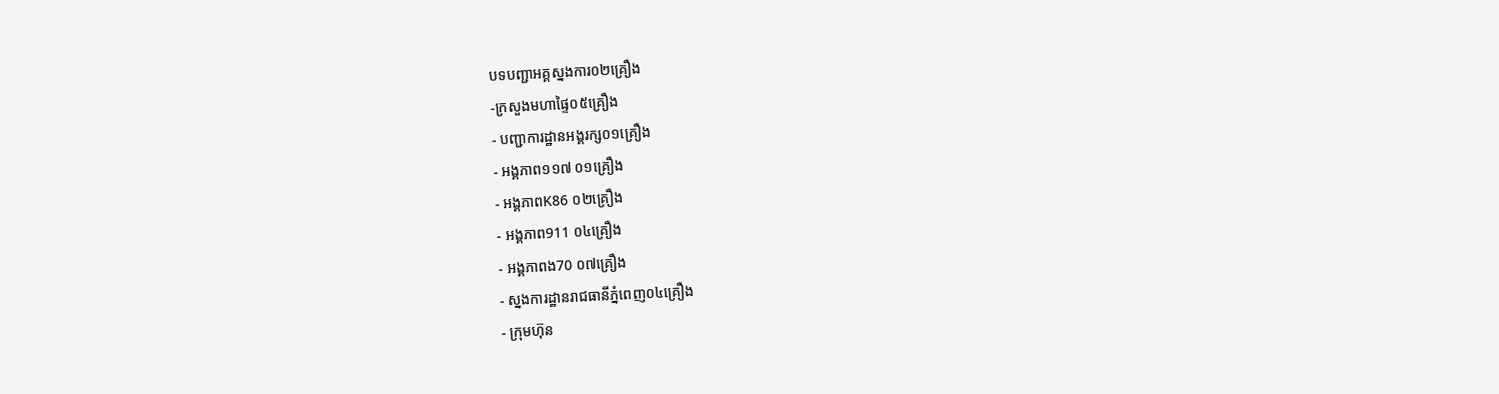បទបញ្ជាអគ្គស្នងការ០២គ្រឿង
-ក្រសួងមហាផ្ទៃ០៥គ្រឿង
- បញ្ជាការដ្ឋានអង្គរក្ស០១គ្រឿង
- អង្គភាព១១៧ ០១គ្រឿង
- អង្គភាពK86 ០២គ្រឿង
- អង្គភាព911 ០៤គ្រឿង
- អង្គភាពង70 ០៧គ្រឿង
- ស្នងការដ្ឋានរាជធានីភ្នំពេញ០៤គ្រឿង
- ក្រុមហ៊ុន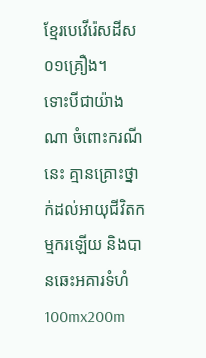ខ្មែរបេវើរ៉េសដីស០១គ្រឿង។
ទោះបីជាយ៉ាងណា ចំពោះករណីនេះ គ្មានគ្រោះថ្នាក់ដល់អាយុជីវិតកម្មករឡើយ និងបានឆេះអគារទំហំ 100mx200m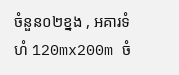ចំនួន០២ខ្នង , អគារទំហំ 120mx200m ចំ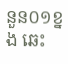នួន០១ខ្នង ឆេះ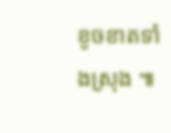ខូចខាតទាំងស្រុង ៕